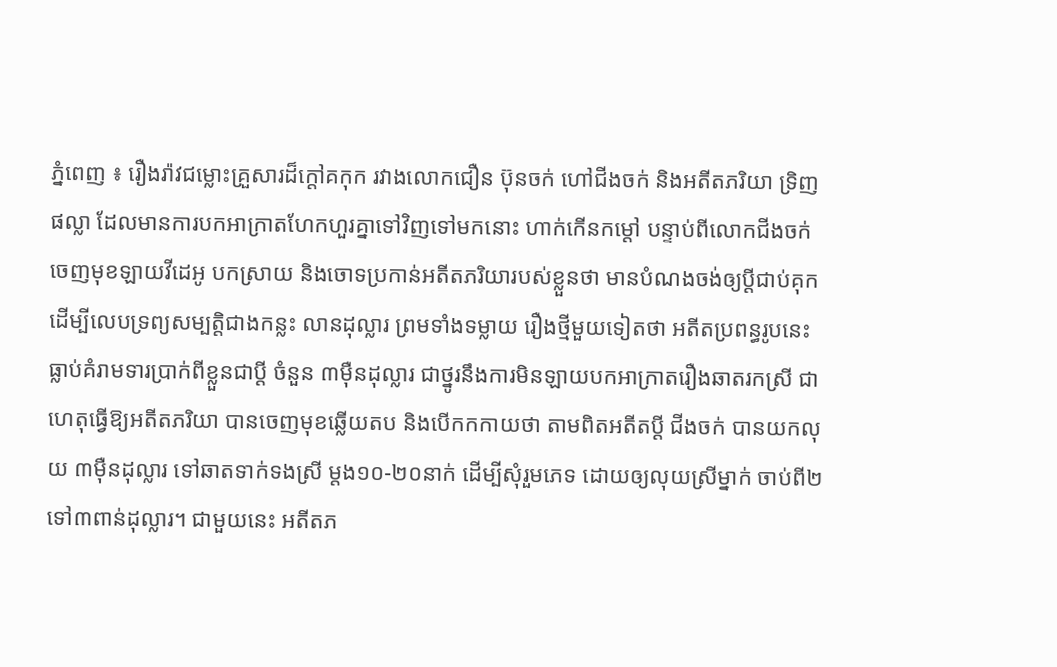ភ្នំពេញ ៖ រឿងរ៉ាវជម្លោះគ្រួសារដ៏ក្តៅគកុក រវាងលោកជឿន ប៊ុនចក់ ហៅជីងចក់ និងអតីតភរិយា ទ្រិញ ផល្លា ដែលមានការបកអាក្រាតហែកហួរគ្នាទៅវិញទៅមកនោះ ហាក់កើនកម្តៅ បន្ទាប់ពីលោកជីងចក់ ចេញមុខឡាយវីដេអូ បកស្រាយ និងចោទប្រកាន់អតីតភរិយារបស់ខ្លួនថា មានបំណងចង់ឲ្យប្តីជាប់គុក ដើម្បីលេបទ្រព្យសម្បត្តិជាងកន្លះ លានដុល្លារ ព្រមទាំងទម្លាយ រឿងថ្មីមួយទៀតថា អតីតប្រពន្ធរូបនេះ ធ្លាប់គំរាមទារប្រាក់ពីខ្លួនជាប្តី ចំនួន ៣ម៉ឺនដុល្លារ ជាថ្នូរនឹងការមិនឡាយបកអាក្រាតរឿងឆាតរកស្រី ជាហេតុធ្វើឱ្យអតីតភរិយា បានចេញមុខឆ្លើយតប និងបើកកកាយថា តាមពិតអតីតប្តី ជីងចក់ បានយកលុយ ៣ម៉ឺនដុល្លារ ទៅឆាតទាក់ទងស្រី ម្តង១០-២០នាក់ ដើម្បីសុំរួមភេទ ដោយឲ្យលុយស្រីម្នាក់ ចាប់ពី២ទៅ៣ពាន់ដុល្លារ។ ជាមួយនេះ អតីតភ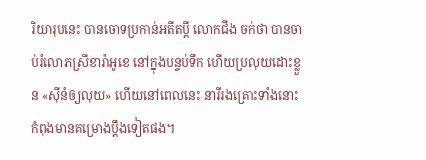រិយារុបនេះ បានចោទប្រកាន់អតីតប្តី លោកជីង ចក់ថា បានចាប់រំលោភស្រីខារ៉ាអូខេ នៅក្នុងបន្ទប់ទឹក ហើយប្រលុយដោះខ្លួន «ស៊ីនំឲ្យលុយ» ហើយនៅពេលនេះ នារីរងគ្រោះទាំងនោះកំពុងមានគម្រោងប្តឹងទៀតផង។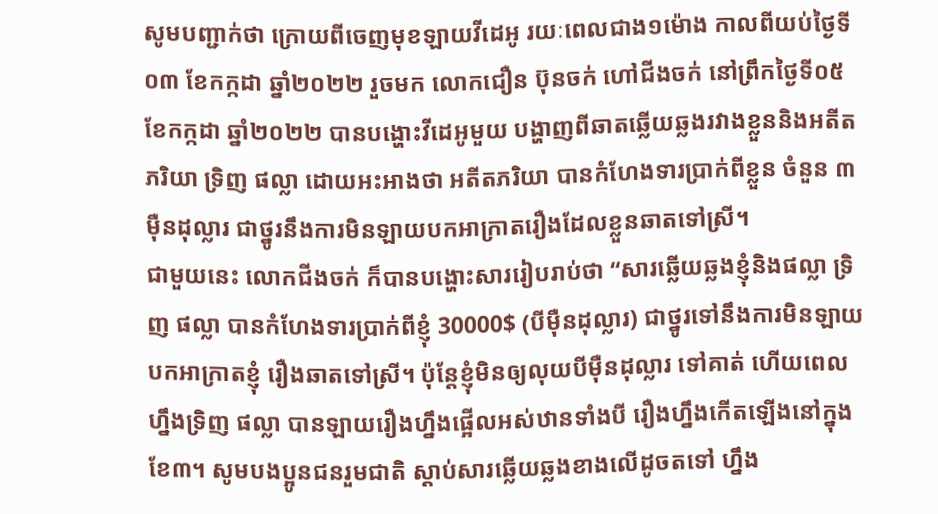សូមបញ្ជាក់ថា ក្រោយពីចេញមុខឡាយវីដេអូ រយៈពេលជាង១ម៉ោង កាលពីយប់ថ្ងៃទី០៣ ខែកក្កដា ឆ្នាំ២០២២ រួចមក លោកជឿន ប៊ុនចក់ ហៅជីងចក់ នៅព្រឹកថ្ងៃទី០៥ ខែកក្កដា ឆ្នាំ២០២២ បានបង្ហោះវីដេអូមួយ បង្ហាញពីឆាតឆ្លើយឆ្លងរវាងខ្លួននិងអតីតភរិយា ទ្រិញ ផល្លា ដោយអះអាងថា អតីតភរិយា បានកំហែងទារប្រាក់ពីខ្លួន ចំនួន ៣ម៉ឺនដុល្លារ ជាថ្នូរនឹងការមិនឡាយបកអាក្រាតរឿងដែលខ្លួនឆាតទៅស្រី។
ជាមួយនេះ លោកជីងចក់ ក៏បានបង្ហោះសាររៀបរាប់ថា “សារឆ្លើយឆ្លងខ្ញុំនិងផល្លា ទ្រិញ ផល្លា បានកំហែងទារប្រាក់ពីខ្ញុំ 30000$ (បីម៉ឺនដុល្លារ) ជាថ្នូរទៅនឹងការមិនឡាយបកអាក្រាតខ្ញុំ រឿងឆាតទៅស្រី។ ប៉ុន្តែខ្ញុំមិនឲ្យលុយបីម៉ឺនដុល្លារ ទៅគាត់ ហើយពេលហ្នឹងទ្រិញ ផល្លា បានឡាយរឿងហ្នឹងផ្អើលអស់ឋានទាំងបី រឿងហ្នឹងកើតឡើងនៅក្នុងខែ៣។ សូមបងប្អូនជនរួមជាតិ ស្តាប់សារឆ្លើយឆ្លងខាងលើដូចតទៅ ហ្នឹង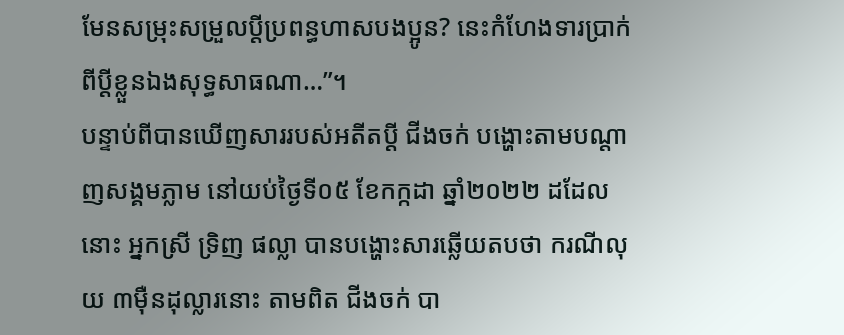មែនសម្រុះសម្រួលប្តីប្រពន្ធហាសបងប្អូន? នេះកំហែងទារប្រាក់ពីប្តីខ្លួនឯងសុទ្ធសាធណា…”។
បន្ទាប់ពីបានឃើញសាររបស់អតីតប្តី ជីងចក់ បង្ហោះតាមបណ្តាញសង្គមភ្លាម នៅយប់ថ្ងៃទី០៥ ខែកក្កដា ឆ្នាំ២០២២ ដដែលនោះ អ្នកស្រី ទ្រិញ ផល្លា បានបង្ហោះសារឆ្លើយតបថា ករណីលុយ ៣ម៉ឺនដុល្លារនោះ តាមពិត ជីងចក់ បា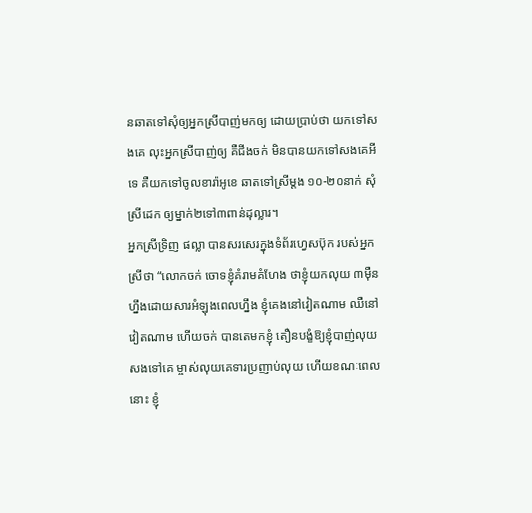នឆាតទៅសុំឲ្យអ្នកស្រីបាញ់មកឲ្យ ដោយប្រាប់ថា យកទៅសងគេ លុះអ្នកស្រីបាញ់ឲ្យ គឺជីងចក់ មិនបានយកទៅសងគេអីទេ គឺយកទៅចូលខារ៉ាអូខេ ឆាតទៅស្រីម្តង ១០-២០នាក់ សុំស្រីដេក ឲ្យម្នាក់២ទៅ៣ពាន់ដុល្លារ។
អ្នកស្រីទ្រិញ ផល្លា បានសរសេរក្នុងទំព័រហ្វេសប៊ុក របស់អ្នកស្រីថា “លោកចក់ ចោទខ្ញុំគំរាមគំហែង ថាខ្ញុំយកលុយ ៣ម៉ឺនហ្នឹងដោយសារអំឡុងពេលហ្នឹង ខ្ញុំគេងនៅវៀតណាម ឈឺនៅវៀតណាម ហើយចក់ បានតេមកខ្ញុំ តឿនបង្ខំឱ្យខ្ញុំបាញ់លុយសងទៅគេ ម្ចាស់លុយគេទារប្រញាប់លុយ ហើយខណៈពេលនោះ ខ្ញុំ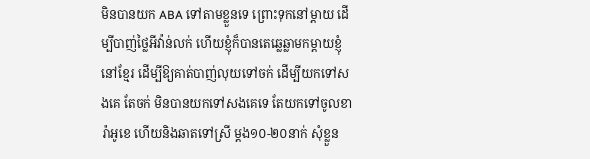មិនបានយក ABA ទៅតាមខ្លួនទេ ព្រោះទុកនៅម្តាយ ដើម្បីបាញ់ថ្លៃអីវ៉ាន់លក់ ហើយខ្ញុំក៏បានតេឆ្លេឆ្លាមកម្តាយខ្ញុំនៅខ្មែរ ដើម្បីឱ្យគាត់បាញ់លុយទៅចក់ ដើម្បីយកទៅសងគេ តែចក់ មិនបានយកទៅសងគេទេ តែយកទៅចូលខារ៉ាអូខេ ហើយនិងឆាតទៅស្រី ម្តង១០-២០នាក់ សុំខ្លួន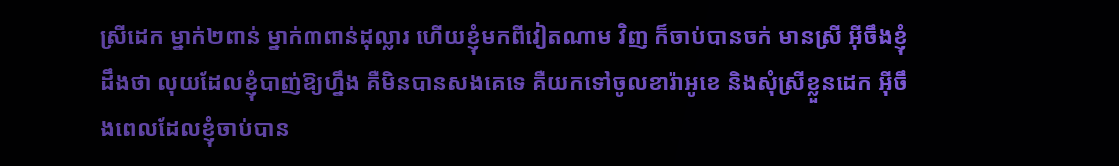ស្រីដេក ម្នាក់២ពាន់ ម្នាក់៣ពាន់ដុល្លារ ហើយខ្ញុំមកពីវៀតណាម វិញ ក៏ចាប់បានចក់ មានស្រី អ៊ីចឹងខ្ញុំដឹងថា លុយដែលខ្ញុំបាញ់ឱ្យហ្នឹង គឺមិនបានសងគេទេ គឺយកទៅចូលខារ៉ាអូខេ និងសុំស្រីខ្លួនដេក អ៊ីចឹងពេលដែលខ្ញុំចាប់បាន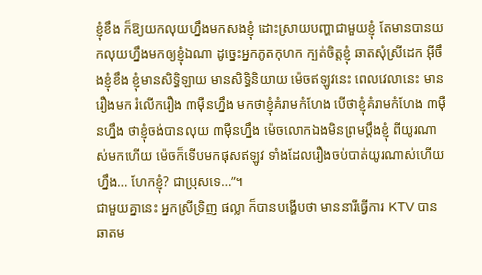ខ្ញុំខឹង ក៏ឱ្យយកលុយហ្នឹងមកសងខ្ញុំ ដោះស្រាយបញ្ហាជាមួយខ្ញុំ តែមានបានយកលុយហ្នឹងមកឲ្យខ្ញុំឯណា ដូច្នេះអ្នកភូតកុហក ក្បត់ចិត្តខ្ញុំ ឆាតសុំស្រីដេក អ៊ីចឹងខ្ញុំខឹង ខ្ញុំមានសិទ្ធិឡាយ មានសិទ្ធិនិយាយ ម៉េចឥឡូវនេះ ពេលវេលានេះ មានរឿងមក រំលើករឿង ៣ម៉ឺនហ្នឹង មកថាខ្ញុំគំរាមកំហែង បើថាខ្ញុំគំរាមកំហែង ៣ម៉ឺនហ្នឹង ថាខ្ញុំចង់បានលុយ ៣ម៉ឺនហ្នឹង ម៉េចលោកឯងមិនព្រមប្តឹងខ្ញុំ ពីយូរណាស់មកហើយ ម៉េចក៏ទើបមកផុសឥឡូវ ទាំងដែលរឿងចប់បាត់យូរណាស់ហើយហ្នឹង… ហែកខ្ញុំ? ជាប្រុសទេ…”។
ជាមួយគ្នានេះ អ្នកស្រីទ្រិញ ផល្លា ក៏បានបង្ហើបថា មាននារីធ្វើការ KTV បានឆាតម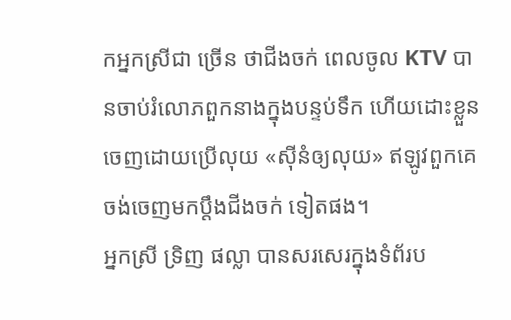កអ្នកស្រីជា ច្រើន ថាជីងចក់ ពេលចូល KTV បានចាប់រំលោភពួកនាងក្នុងបន្ទប់ទឹក ហើយដោះខ្លួនចេញដោយប្រើលុយ «ស៊ីនំឲ្យលុយ» ឥឡូវពួកគេចង់ចេញមកប្តឹងជីងចក់ ទៀតផង។
អ្នកស្រី ទ្រិញ ផល្លា បានសរសេរក្នុងទំព័រប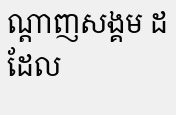ណ្តាញសង្គម ដដែល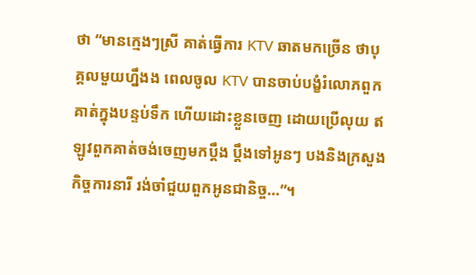ថា “មានក្មេងៗស្រី គាត់ធ្វើការ KTV ឆាតមកច្រើន ថាបុគ្គលមួយហ្នឹងង ពេលចូល KTV បានចាប់បង្ខំរំលោភពួកគាត់ក្នុងបន្ទប់ទឹក ហើយដោះខ្លួនចេញ ដោយប្រើលុយ ឥឡូវពួកគាត់ចង់ចេញមកប្តឹង ប្តឹងទៅអូនៗ បងនិងក្រសួងកិច្ចការនារី រង់ចាំជួយពួកអូនជានិច្ច…”។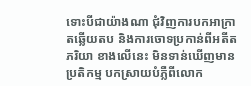ទោះបីជាយ៉ាងណា ជុំវិញការបកអាក្រាតឆ្លើយតប និងការចោទប្រកាន់ពីអតីតភរិយា ខាងលើនេះ មិនទាន់ឃើញមានប្រតិកម្ម បកស្រាយបំភ្លឺពីលោក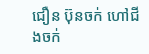ជឿន ប៊ុនចក់ ហៅជីងចក់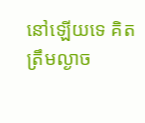នៅឡើយទេ គិតត្រឹមល្ងាច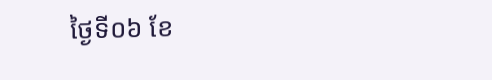ថ្ងៃទី០៦ ខែ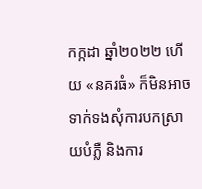កក្កដា ឆ្នាំ២០២២ ហើយ «នគរធំ» ក៏មិនអាចទាក់ទងសុំការបកស្រាយបំភ្លឺ និងការ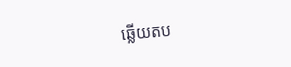ឆ្លើយតប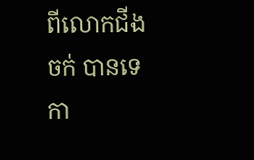ពីលោកជីងចក់ បានទេ កា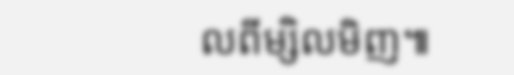លពីម្សិលមិញ៕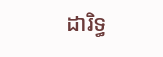ដារិទ្ធ